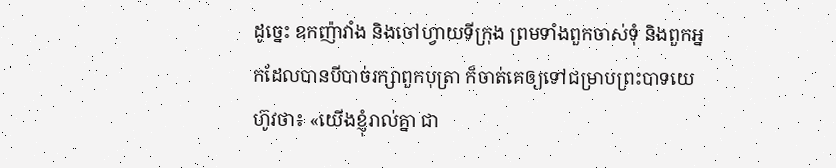ដូច្នេះ ឧកញ៉ាវាំង និងចៅហ្វាយទីក្រុង ព្រមទាំងពួកចាស់ទុំ និងពួកអ្នកដែលបានបីបាច់រក្សាពួកបុត្រា ក៏ចាត់គេឲ្យទៅជម្រាបព្រះបាទយេហ៊ូវថា៖ «យើងខ្ញុំរាល់គ្នា ជា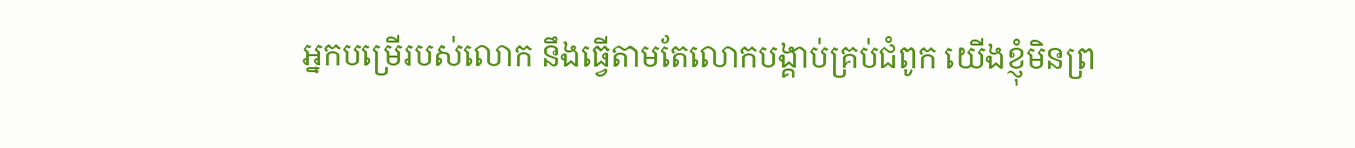អ្នកបម្រើរបស់លោក នឹងធ្វើតាមតែលោកបង្គាប់គ្រប់ជំពូក យើងខ្ញុំមិនព្រ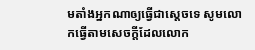មតាំងអ្នកណាឲ្យធ្វើជាស្ដេចទេ សូមលោកធ្វើតាមសេចក្ដីដែលលោក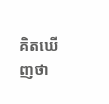គិតឃើញថា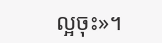ល្អចុះ»។